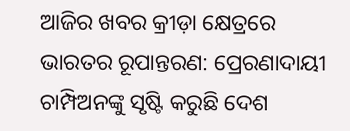ଆଜିର ଖବର କ୍ରୀଡ଼ା କ୍ଷେତ୍ରରେ ଭାରତର ରୂପାନ୍ତରଣ: ପ୍ରେରଣାଦାୟୀ ଚାମ୍ପିଅନଙ୍କୁ ସୃଷ୍ଟି କରୁଛି ଦେଶ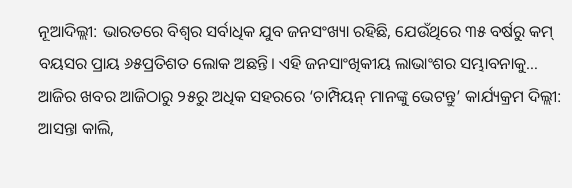ନୂଆଦିଲ୍ଲୀ: ଭାରତରେ ବିଶ୍ୱର ସର୍ବାଧିକ ଯୁବ ଜନସଂଖ୍ୟା ରହିଛି, ଯେଉଁଥିରେ ୩୫ ବର୍ଷରୁ କମ୍ ବୟସର ପ୍ରାୟ ୬୫ପ୍ରତିଶତ ଲୋକ ଅଛନ୍ତି। ଏହି ଜନସାଂଖିକୀୟ ଲାଭାଂଶର ସମ୍ଭାବନାକୁ…
ଆଜିର ଖବର ଆଜିଠାରୁ ୨୫ରୁ ଅଧିକ ସହରରେ ‘ଚାମ୍ପିୟନ୍ ମାନଙ୍କୁ ଭେଟନ୍ତୁ’ କାର୍ଯ୍ୟକ୍ରମ ଦିଲ୍ଲୀ: ଆସନ୍ତା କାଲି,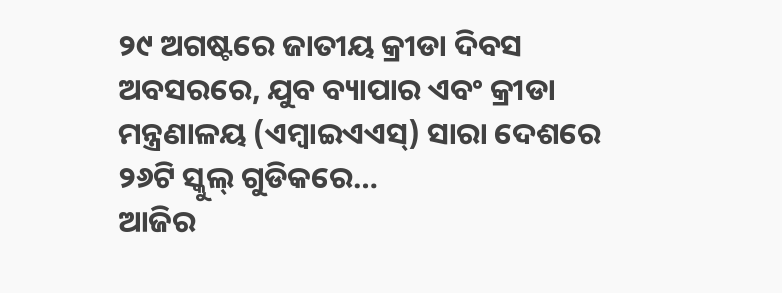୨୯ ଅଗଷ୍ଟରେ ଜାତୀୟ କ୍ରୀଡା ଦିବସ ଅବସରରେ, ଯୁବ ବ୍ୟାପାର ଏବଂ କ୍ରୀଡା ମନ୍ତ୍ରଣାଳୟ (ଏମ୍ୱାଇଏଏସ୍) ସାରା ଦେଶରେ ୨୬ଟି ସ୍କୁଲ୍ ଗୁଡିକରେ…
ଆଜିର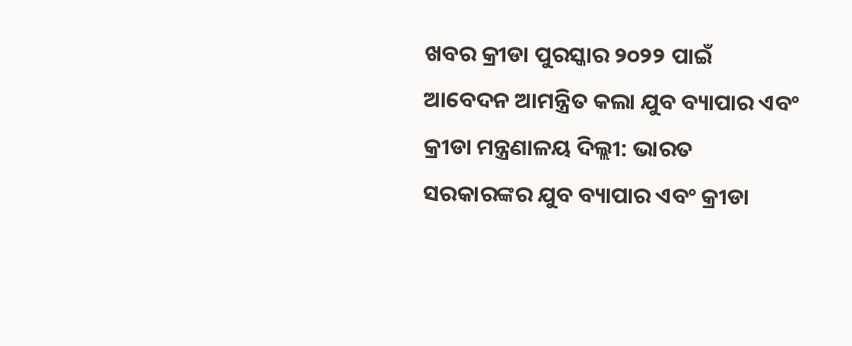ଖବର କ୍ରୀଡା ପୁରସ୍କାର ୨୦୨୨ ପାଇଁ ଆବେଦନ ଆମନ୍ତ୍ରିତ କଲା ଯୁବ ବ୍ୟାପାର ଏବଂ କ୍ରୀଡା ମନ୍ତ୍ରଣାଳୟ ଦିଲ୍ଲୀ: ଭାରତ ସରକାରଙ୍କର ଯୁବ ବ୍ୟାପାର ଏବଂ କ୍ରୀଡା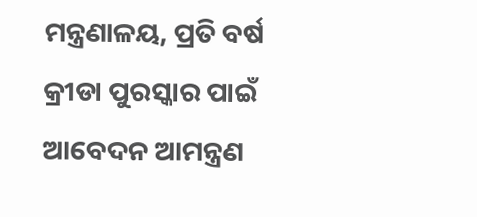ମନ୍ତ୍ରଣାଳୟ, ପ୍ରତି ବର୍ଷ କ୍ରୀଡା ପୁରସ୍କାର ପାଇଁ ଆବେଦନ ଆମନ୍ତ୍ରଣ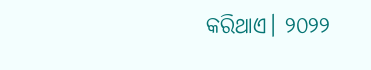କରିଥାଏ। ୨୦୨୨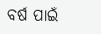ବର୍ଷ ପାଇଁ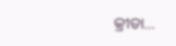କ୍ରୀଡା…